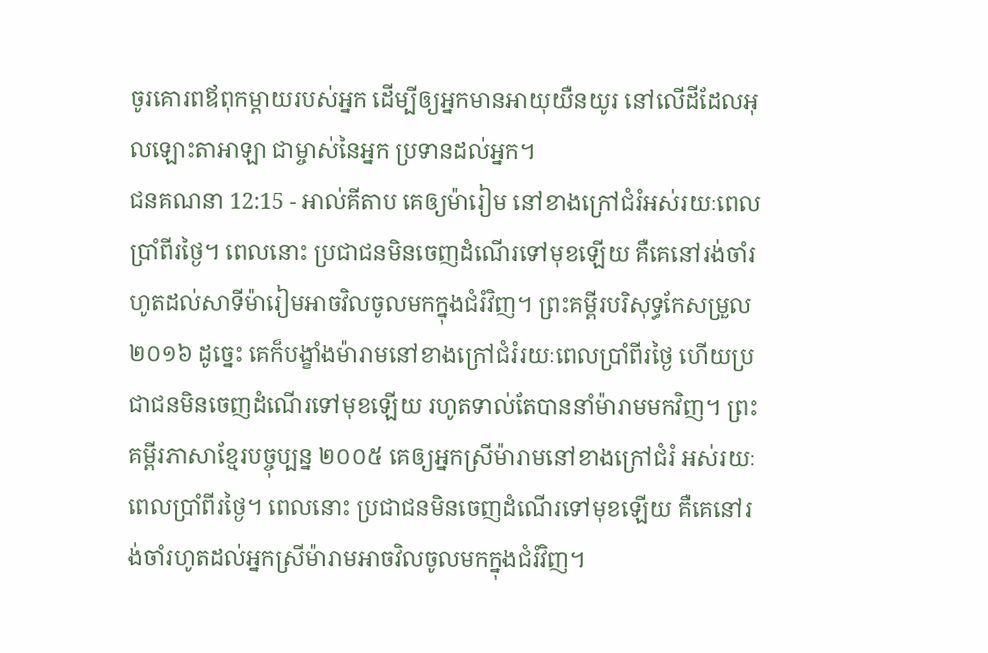ចូរគោរពឪពុកម្តាយរបស់អ្នក ដើម្បីឲ្យអ្នកមានអាយុយឺនយូរ នៅលើដីដែលអុលឡោះតាអាឡា ជាម្ចាស់នៃអ្នក ប្រទានដល់អ្នក។
ជនគណនា 12:15 - អាល់គីតាប គេឲ្យម៉ារៀម នៅខាងក្រៅជំរំអស់រយៈពេលប្រាំពីរថ្ងៃ។ ពេលនោះ ប្រជាជនមិនចេញដំណើរទៅមុខឡើយ គឺគេនៅរង់ចាំរហូតដល់សាទីម៉ារៀមអាចវិលចូលមកក្នុងជំរំវិញ។ ព្រះគម្ពីរបរិសុទ្ធកែសម្រួល ២០១៦ ដូច្នេះ គេក៏បង្ខាំងម៉ារាមនៅខាងក្រៅជំរំរយៈពេលប្រាំពីរថ្ងៃ ហើយប្រជាជនមិនចេញដំណើរទៅមុខឡើយ រហូតទាល់តែបាននាំម៉ារាមមកវិញ។ ព្រះគម្ពីរភាសាខ្មែរបច្ចុប្បន្ន ២០០៥ គេឲ្យអ្នកស្រីម៉ារាមនៅខាងក្រៅជំរំ អស់រយៈពេលប្រាំពីរថ្ងៃ។ ពេលនោះ ប្រជាជនមិនចេញដំណើរទៅមុខឡើយ គឺគេនៅរង់ចាំរហូតដល់អ្នកស្រីម៉ារាមអាចវិលចូលមកក្នុងជំរំវិញ។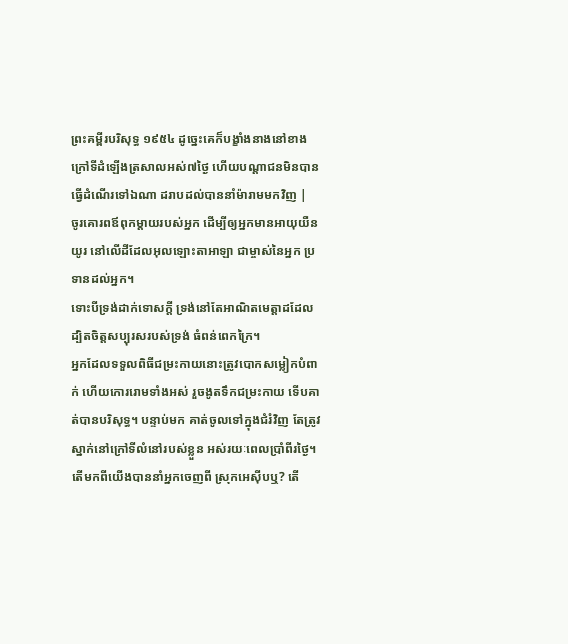ព្រះគម្ពីរបរិសុទ្ធ ១៩៥៤ ដូច្នេះគេក៏បង្ខាំងនាងនៅខាងក្រៅទីដំឡើងត្រសាលអស់៧ថ្ងៃ ហើយបណ្តាជនមិនបានធ្វើដំណើរទៅឯណា ដរាបដល់បាននាំម៉ារាមមកវិញ |
ចូរគោរពឪពុកម្តាយរបស់អ្នក ដើម្បីឲ្យអ្នកមានអាយុយឺនយូរ នៅលើដីដែលអុលឡោះតាអាឡា ជាម្ចាស់នៃអ្នក ប្រទានដល់អ្នក។
ទោះបីទ្រង់ដាក់ទោសក្ដី ទ្រង់នៅតែអាណិតមេត្តាដដែល ដ្បិតចិត្តសប្បុរសរបស់ទ្រង់ ធំពន់ពេកក្រៃ។
អ្នកដែលទទួលពិធីជម្រះកាយនោះត្រូវបោកសម្លៀកបំពាក់ ហើយកោររោមទាំងអស់ រួចងូតទឹកជម្រះកាយ ទើបគាត់បានបរិសុទ្ធ។ បន្ទាប់មក គាត់ចូលទៅក្នុងជំរំវិញ តែត្រូវស្នាក់នៅក្រៅទីលំនៅរបស់ខ្លួន អស់រយៈពេលប្រាំពីរថ្ងៃ។
តើមកពីយើងបាននាំអ្នកចេញពី ស្រុកអេស៊ីបឬ? តើ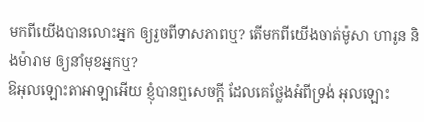មកពីយើងបានលោះអ្នក ឲ្យរួចពីទាសភាពឬ? តើមកពីយើងចាត់ម៉ូសា ហារូន និងម៉ារាម ឲ្យនាំមុខអ្នកឬ?
ឱអុលឡោះតាអាឡាអើយ ខ្ញុំបានឮសេចក្ដី ដែលគេថ្លែងអំពីទ្រង់ អុលឡោះ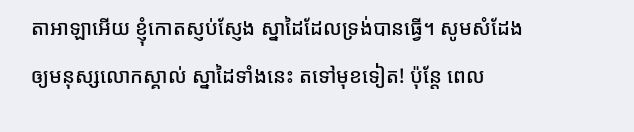តាអាឡាអើយ ខ្ញុំកោតស្ញប់ស្ញែង ស្នាដៃដែលទ្រង់បានធ្វើ។ សូមសំដែងឲ្យមនុស្សលោកស្គាល់ ស្នាដៃទាំងនេះ តទៅមុខទៀត! ប៉ុន្តែ ពេល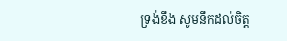ទ្រង់ខឹង សូមនឹកដល់ចិត្ត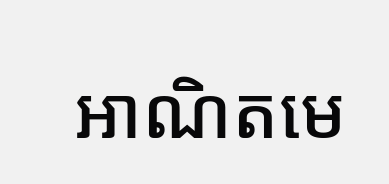អាណិតមេ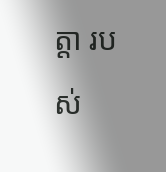ត្តា របស់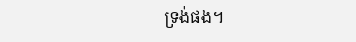ទ្រង់ផង។